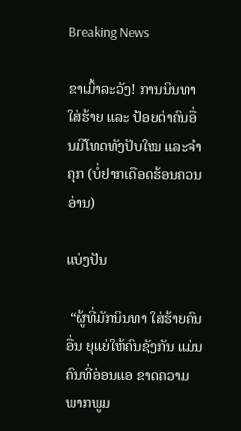Breaking News

ຂາເມົ້າລະວັງ! ການນິນທາ ໃສ່ຮ້າຍ ແລະ ປ້ອຍດ່າຄົນອື່ນມີໂທດທັງປັບໃໝ ແລະຈຳຄຸກ (ບໍ່ຢາກເດືອດຮ້ອນຄວນອ່ານ)

ແບ່ງປັນ

 “ຜູ້ທີ່ມັກນິນທາ ໃສ່ຮ້າຍຄົນອື່ນ ຍຸແຍ່ໃຫ້ຄົນຊັງກັນ ແມ່ນຄົນທີ່ອ່ອນແອ ຂາດຄວາມພາກພູມ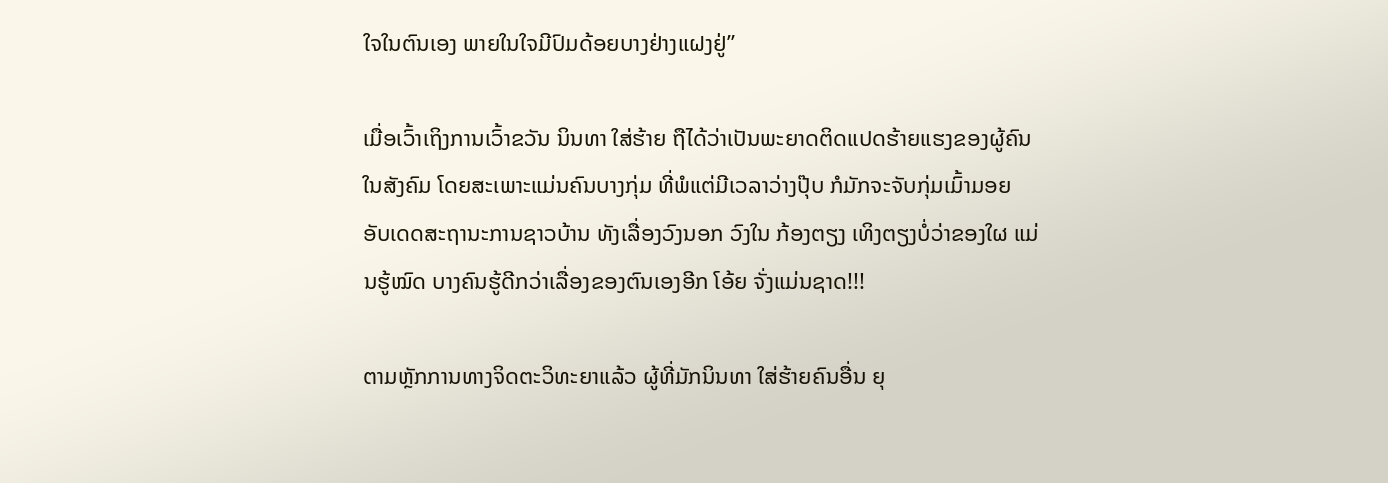ໃຈໃນຕົນເອງ ພາຍໃນໃຈມີປົມດ້ອຍບາງຢ່າງແຝງຢູ່”

ເມື່ອເວົ້າເຖິງການເວົ້າຂວັນ ນິນທາ ໃສ່ຮ້າຍ ຖືໄດ້ວ່າເປັນພະຍາດຕິດແປດຮ້າຍແຮງຂອງຜູ້ຄົນໃນສັງຄົມ ໂດຍສະເພາະແມ່ນຄົນບາງກຸ່ມ ທີ່ພໍແຕ່ມີເວລາວ່າງປຸ໊ບ ກໍມັກຈະຈັບກຸ່ມເມົ້າມອຍ ອັບເດດສະຖານະການຊາວບ້ານ ທັງເລື່ອງວົງນອກ ວົງໃນ ກ້ອງຕຽງ ເທິງຕຽງບໍ່ວ່າຂອງໃຜ ແມ່ນຮູ້ໝົດ ບາງຄົນຮູ້ດີກວ່າເລື່ອງຂອງຕົນເອງອີກ ໂອ້ຍ ຈັ່ງແມ່ນຊາດ!!!

ຕາມຫຼັກການທາງຈິດຕະວິທະຍາແລ້ວ ຜູ້ທີ່ມັກນິນທາ ໃສ່ຮ້າຍຄົນອື່ນ ຍຸ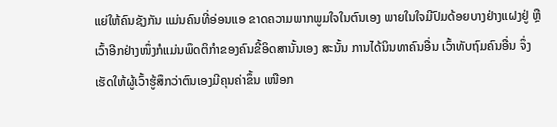ແຍ່ໃຫ້ຄົນຊັງກັນ ແມ່ນຄົນທີ່ອ່ອນແອ ຂາດຄວາມພາກພູມໃຈໃນຕົນເອງ ພາຍໃນໃຈມີປົມດ້ອຍບາງຢ່າງແຝງຢູ່ ຫຼືເວົ້າອີກຢ່າງໜຶ່ງກໍແມ່ນພຶດຕິກຳຂອງຄົນຂີ້ອິດສານັ້ນເອງ ສະນັ້ນ ການໄດ້ນິນທາຄົນອື່ນ ເວົ້າທັບຖົມຄົນອື່ນ ຈຶ່ງເຮັດໃຫ້ຜູ້ເວົ້າຮູ້ສຶກວ່າຕົນເອງມີຄຸນຄ່າຂຶ້ນ ເໜືອກ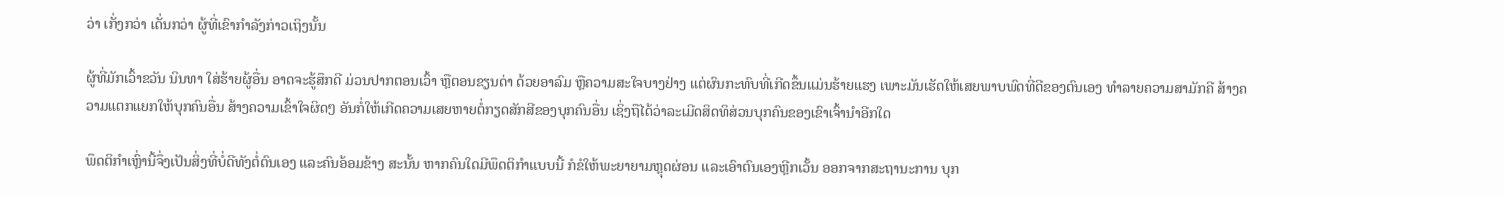ວ່າ ເກັ່ງກວ່າ ເດັ່ນກວ່າ ຜູ້ທີ່ເຂົາກຳລັງກ່າວເຖິງນັ້ນ

ຜູ້ທີ່ມັກເວົ້າຂວັນ ນິນທາ ໃສ່ຮ້າຍຜູ້ອື່ນ ອາດຈະຮູ້ສຶກດີ ມ່ວນປາກຕອນເວົ້າ ຫຼືຕອນຂຽນດ່າ ດ້ວຍອາລົມ ຫຼືຄວາມສະໃຈບາງຢ່າງ ແຕ່ຜົນກະທົບທີ່ເກີດຂຶ້ນແມ່ນຮ້າຍແຮງ ເພາະມັນເຮັດໃຫ້ເສຍພາບພົດທີ່ດີຂອງຕົນເອງ ທຳລາຍຄວາມສາມັກຄີ ສ້າງຄວາມແຕກແຍກໃຫ້ບຸກຄົນອື່ນ ສ້າງຄວາມເຂົ້າໃຈຜິດໆ ອັນກໍ່ໃຫ້ເກີດຄວາມເສຍຫາຍຕໍ່ກຽດສັກສີຂອງບຸກຄົນອື່ນ ເຊິ່ງຖືໄດ້ວ່າລະເມີດສິດທິສ່ວນບຸກຄົນຂອງເຂົາເຈົ້ານຳອີກໃດ

ພຶດຕິກຳເຫຼົ່ານີ້ຈຶ່ງເປັນສິ່ງທີ່ບໍ່ດີທັງຕໍ່ຕົນເອງ ແລະຄົນອ້ອມຂ້າງ ສະນັ້ນ ຫາກຄົນໃດມີພຶດຕິກຳແບບນີ້ ກໍຂໍໃຫ້ພະຍາຍາມຫຼຸດຜ່ອນ ແລະເອົາຕົນເອງຫຼີກເວັ້ນ ອອກຈາກສະຖານະການ ບຸກ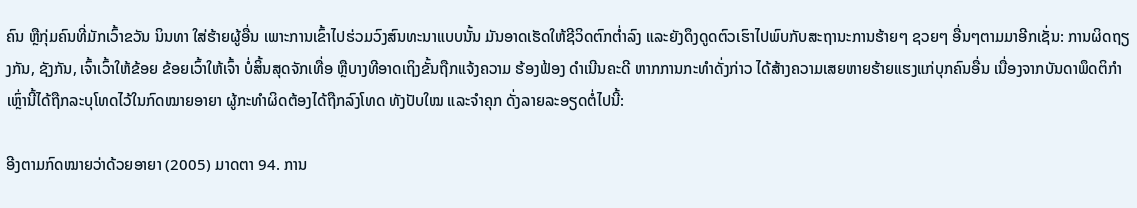ຄົນ ຫຼືກຸ່ມຄົນທີ່ມັກເວົ້າຂວັນ ນິນທາ ໃສ່ຮ້າຍຜູ້ອື່ນ ເພາະການເຂົ້າໄປຮ່ວມວົງສົນທະນາແບບນັ້ນ ມັນອາດເຮັດໃຫ້ຊີວິດຕົກຕ່ຳລົງ ແລະຍັງດຶງດູດຕົວເຮົາໄປພົບກັບສະຖານະການຮ້າຍໆ ຊວຍໆ ອື່ນໆຕາມມາອີກເຊັ່ນ: ການຜິດຖຽງກັນ, ຊັງກັນ, ເຈົ້າເວົ້າໃຫ້ຂ້ອຍ ຂ້ອຍເວົ້າໃຫ້ເຈົ້າ ບໍ່ສິ້ນສຸດຈັກເທື່ອ ຫຼືບາງທີອາດເຖິງຂັ້ນຖືກແຈ້ງຄວາມ ຮ້ອງຟ້ອງ ດຳເນີນຄະດີ ຫາກການກະທຳດັ່ງກ່າວ ໄດ້ສ້າງຄວາມເສຍຫາຍຮ້າຍແຮງແກ່ບຸກຄົນອື່ນ ເນື່ອງຈາກບັນດາພຶດຕິກຳເຫຼົ່ານີ້ໄດ້ຖືກລະບຸໂທດໄວ້ໃນກົດໝາຍອາຍາ ຜູ້ກະທຳຜິດຕ້ອງໄດ້ຖືກລົງໂທດ ທັງປັບໃໝ ແລະຈຳຄຸກ ດັ່ງລາຍລະອຽດຕໍ່ໄປນີ້:

ອີງຕາມກົດໝາຍວ່າດ້ວຍອາຍາ (2005) ມາດຕາ 94. ການ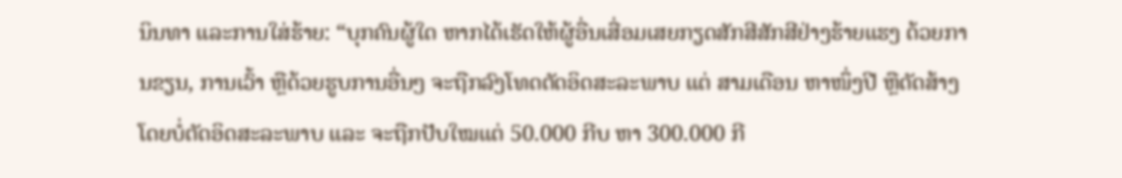ນິນທາ ແລະການໃສ່ຮ້າຍ: “ບຸກຄົນຜູ້ໃດ ຫາກໄດ້ເຮັດໃຫ້ຜູ້ອື່ນເສື່ອມເສຍກຽດສັກສີສັກສີຢ່າງຮ້າຍແຮງ ດ້ວຍການຂຽນ, ການເວົ້າ ຫຼືດ້ວຍຮູບການອື່ນໆ ຈະຖືກລົງໂທດຕັດອິດສະລະພາບ ແຕ່ ສາມເດືອນ ຫາໜຶ່ງປີ ຫຼືດັດສ້າງໂດຍບໍ່ຕັດອິດສະລະພາບ ແລະ ຈະຖືກປັບໃໝແຕ່ 50.000 ກີບ ຫາ 300.000 ກີ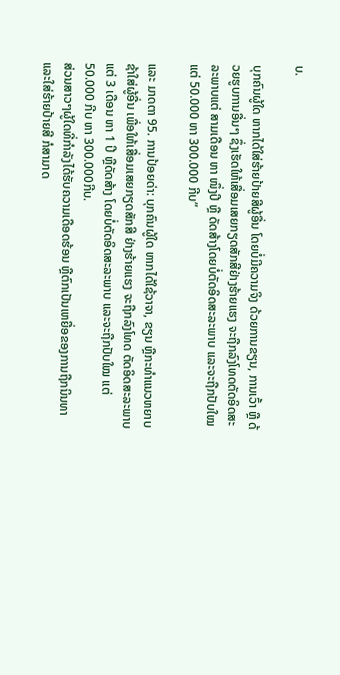ບ.

ບຸກຄົນຜູ້ໃດ ຫາກໄດ້ໃສ່ຮ້າຍປ້າຍສີຜູ້ອື່ນ ໂດຍບໍ່ມີຄວາມຈິງ ດ້ວຍການຂຽນ, ການເວົ້າ ຫຼື ດ້ວຍຮູບການອື່ນໆ ຊຶ່ງເຮັດໃຫ້ເສື່ອມເສຍກຽດສັກສີຢ່າງຮ້າຍແຮງ ຈະຖືກລົງໂທດຕັດອິດສະລະພາບແຕ່ ສາມເດືອນ ຫາ ໜຶ່ງປີ ຫຼື ດັດສ້າງໂດຍບໍ່ຕັດອິດສະລະພາບ ແລະຈະຖືກປັບໃໝ ແຕ່ 50.000 ຫາ 300.000 ກີບ”

ແລະ ມາດຕາ 95. ການປ້ອຍດ່າ: ບຸກຄົນຜູ້ໃດ ຫາກໄດ້ໃຊ້ວາຈາ, ຂຽນ ຫຼືກະທຳແນວຫຍາບຊ້າໃສ່ຜູ້ອື່ນ ເພື່ອໃຫ້ເສື່ອມເສຍກຽດສັກສີ ຢ່າງຮ້າຍແຮງ ຈະຖືກລົງໂທດ ຕັດອິດສະລະພາບ ແຕ່ 3 ເດືອນ ຫາ 1 ປີ ຫຼືດັດສ້າງ ໂດຍບໍ່ຕັດອິດສະລະພາບ ແລະຈະຖືກປັບໃໝ ແຕ່ 50.000 ກີບ ຫາ 300.000ກີບ.
ສ່ວນສາວໆຜູ້ໃດທີ່ກຳລັງໄດ້ຮັບຄວາມເດືອດຮ້ອນ ຫຼືຕົກເປັນເຫຍື່ອຂອງການຖືກນິນທາ ແລະໃສ່ຮ້າຍປ້າຍສີ ກໍສາມາດ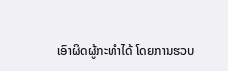ເອົາຜິດຜູ້ກະທຳໄດ້ ໂດຍການຮວບ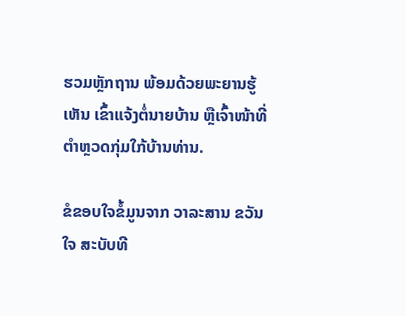ຮວມຫຼັກຖານ ພ້ອມດ້ວຍພະຍານຮູ້ເຫັນ ເຂົ້າແຈ້ງຕໍ່ນາຍບ້ານ ຫຼືເຈົ້າໜ້າທີ່ຕຳຫຼວດກຸ່ມໃກ້ບ້ານທ່ານ.

ຂໍຂອບໃຈຂໍ້ມູນຈາກ ວາລະສານ ຂວັນໃຈ ສະບັບທີ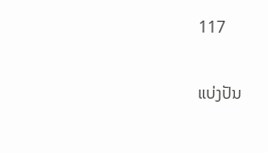117

ແບ່ງປັນ